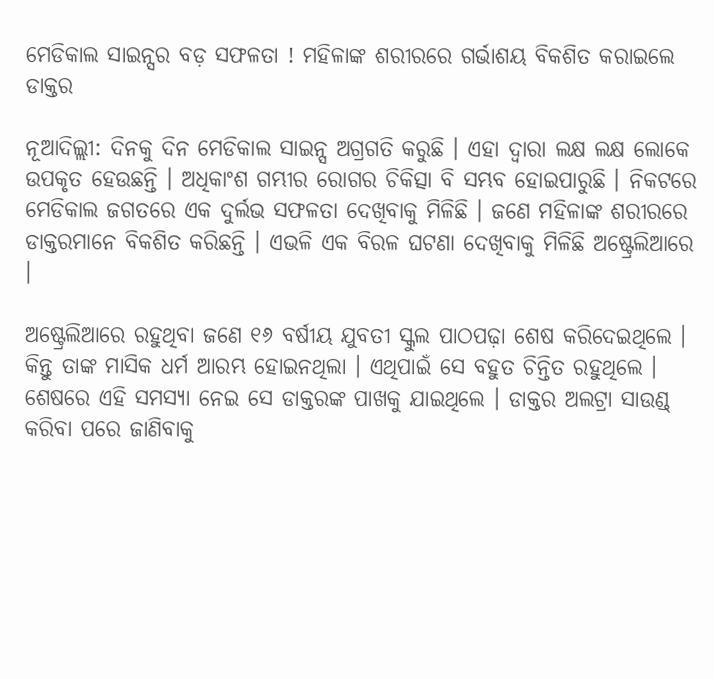ମେଡିକାଲ ସାଇନ୍ସର ବଡ଼ ସଫଳତା ! ମହିଳାଙ୍କ ଶରୀରରେ ଗର୍ଭାଶୟ ବିକଶିତ କରାଇଲେ ଡାକ୍ତର

ନୂଆଦିଲ୍ଲୀ: ଦିନକୁ ଦିନ ମେଡିକାଲ ସାଇନ୍ସ ଅଗ୍ରଗତି କରୁଛି । ଏହା ଦ୍ୱାରା ଲକ୍ଷ ଲକ୍ଷ ଲୋକେ ଉପକୃତ ହେଉଛନ୍ତି । ଅଧିକାଂଶ ଗମ୍ଭୀର ରୋଗର ଚିକିତ୍ସା ବି ସମ୍ଭବ ହୋଇପାରୁଛି । ନିକଟରେ ମେଡିକାଲ ଜଗତରେ ଏକ ଦୁର୍ଲଭ ସଫଳତା ଦେଖିବାକୁ ମିଳିଛି । ଜଣେ ମହିଳାଙ୍କ ଶରୀରରେ ଡାକ୍ତରମାନେ ବିକଶିତ କରିଛନ୍ତି । ଏଭଳି ଏକ ବିରଳ ଘଟଣା ଦେଖିବାକୁ ମିଳିଛି ଅଷ୍ଟ୍ରେଲିଆରେ ।

ଅଷ୍ଟ୍ରେଲିଆରେ ରହୁଥିବା ଜଣେ ୧୬ ବର୍ଷୀୟ ଯୁବତୀ ସ୍କୁଲ ପାଠପଢ଼ା ଶେଷ କରିଦେଇଥିଲେ । କିନ୍ତୁ ତାଙ୍କ ମାସିକ ଧର୍ମ ଆରମ୍ଭ ହୋଇନଥିଲା । ଏଥିପାଇଁ ସେ ବହୁତ ଚିନ୍ତିତ ରହୁଥିଲେ । ଶେଷରେ ଏହି ସମସ୍ୟା ନେଇ ସେ ଡାକ୍ତରଙ୍କ ପାଖକୁ ଯାଇଥିଲେ । ଡାକ୍ତର ଅଲଟ୍ରା ସାଉଣ୍ଡ୍ କରିବା ପରେ ଜାଣିବାକୁ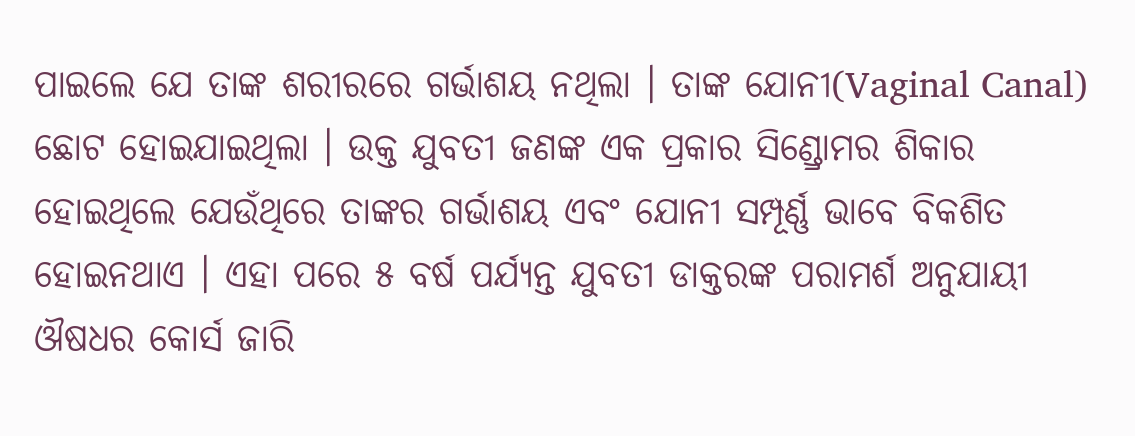ପାଇଲେ ଯେ ତାଙ୍କ ଶରୀରରେ ଗର୍ଭାଶୟ ନଥିଲା । ତାଙ୍କ ଯୋନୀ(Vaginal Canal) ଛୋଟ ହୋଇଯାଇଥିଲା । ଉକ୍ତ ଯୁବତୀ ଜଣଙ୍କ ଏକ ପ୍ରକାର ସିଣ୍ଡ୍ରୋମର ଶିକାର ହୋଇଥିଲେ ଯେଉଁଥିରେ ତାଙ୍କର ଗର୍ଭାଶୟ ଏବଂ ଯୋନୀ ସମ୍ପୂର୍ଣ୍ଣ ଭାବେ ବିକଶିତ ହୋଇନଥାଏ । ଏହା ପରେ ୫ ବର୍ଷ ପର୍ଯ୍ୟନ୍ତ ଯୁବତୀ ଡାକ୍ତରଙ୍କ ପରାମର୍ଶ ଅନୁଯାୟୀ ଔଷଧର କୋର୍ସ ଜାରି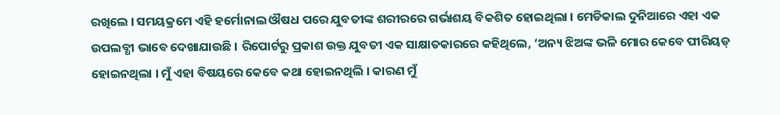ରଖିଲେ । ସମୟକ୍ରମେ ଏହି ହର୍ମୋନାଲ ଔଷଧ ପରେ ଯୁବତୀଙ୍କ ଶରୀରରେ ଗର୍ଭାଶୟ ବିକଶିତ ହୋଇଥିଲା । ମେଡିକାଲ ଦୁନିଆରେ ଏହା ଏକ ଉପଲବ୍ଧୀ ଭାବେ ଦେଖାଯାଉଛି । ରିପୋର୍ଟରୁ ପ୍ରକାଶ ଉକ୍ତ ଯୁବତୀ ଏକ ସାକ୍ଷାତକାରରେ କହିଥିଲେ, ‘ଅନ୍ୟ ଝିଅଙ୍କ ଭଳି ମୋର କେବେ ପୀରିୟଡ୍ ହୋଇନଥିଲା । ମୁଁ ଏହା ବିଷୟରେ କେବେ କଥା ହୋଇନଥିଲି । କାରଣ ମୁଁ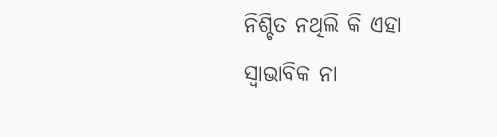ନିଶ୍ଚିତ ନଥିଲି କି ଏହା ସ୍ୱାଭାବିକ ନା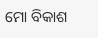ମୋ ବିକାଶ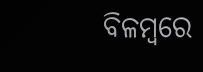ବିଳମ୍ବରେ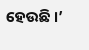ହେଉଛି ।’